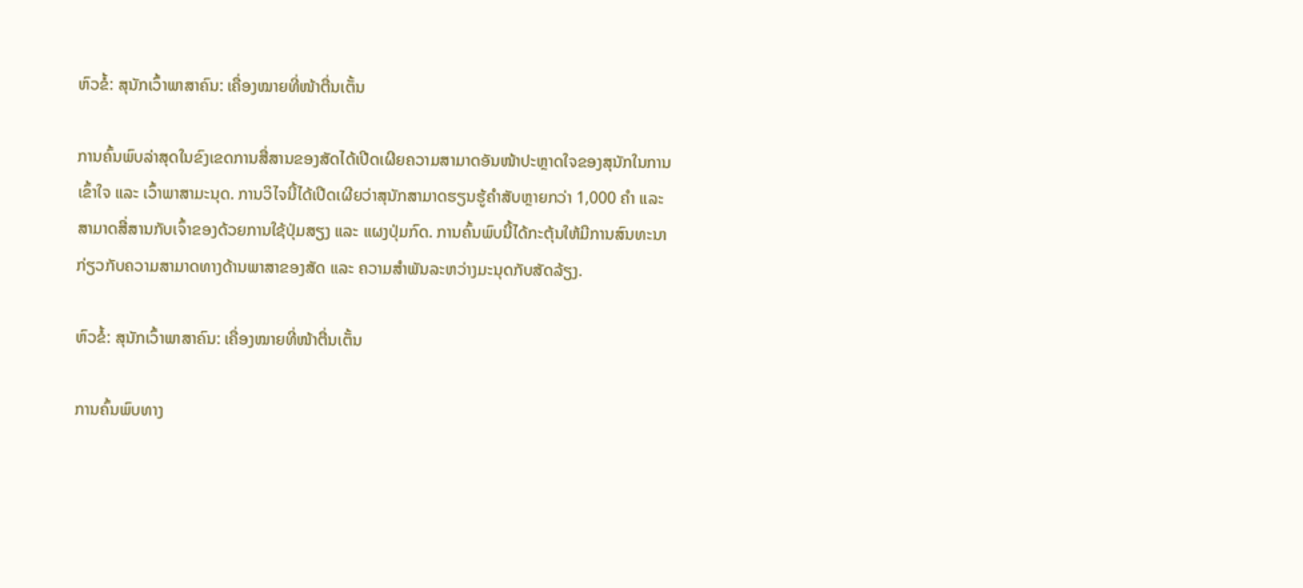ຫົວຂໍ້: ສຸນັກເວົ້າພາສາຄົນ: ເຄື່ອງໝາຍທີ່ໜ້າຕື່ນເຕັ້ນ

ການຄົ້ນພົບລ່າສຸດໃນຂົງເຂດການສື່ສານຂອງສັດໄດ້ເປີດເຜີຍຄວາມສາມາດອັນໜ້າປະຫຼາດໃຈຂອງສຸນັກໃນການເຂົ້າໃຈ ແລະ ເວົ້າພາສາມະນຸດ. ການວິໄຈນີ້ໄດ້ເປີດເຜີຍວ່າສຸນັກສາມາດຮຽນຮູ້ຄຳສັບຫຼາຍກວ່າ 1,000 ຄຳ ແລະ ສາມາດສື່ສານກັບເຈົ້າຂອງດ້ວຍການໃຊ້ປຸ່ມສຽງ ແລະ ແຜງປຸ່ມກົດ. ການຄົ້ນພົບນີ້ໄດ້ກະຕຸ້ນໃຫ້ມີການສົນທະນາກ່ຽວກັບຄວາມສາມາດທາງດ້ານພາສາຂອງສັດ ແລະ ຄວາມສຳພັນລະຫວ່າງມະນຸດກັບສັດລ້ຽງ.

ຫົວຂໍ້: ສຸນັກເວົ້າພາສາຄົນ: ເຄື່ອງໝາຍທີ່ໜ້າຕື່ນເຕັ້ນ

ການຄົ້ນພົບທາງ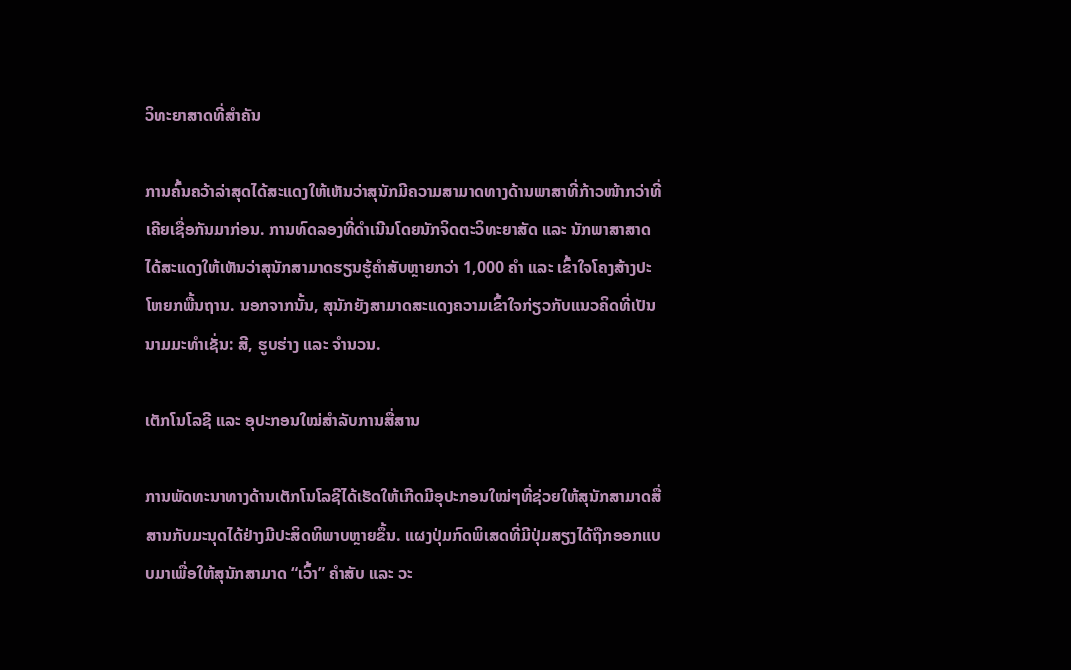ວິທະຍາສາດທີ່ສຳຄັນ

ການຄົ້ນຄວ້າລ່າສຸດໄດ້ສະແດງໃຫ້ເຫັນວ່າສຸນັກມີຄວາມສາມາດທາງດ້ານພາສາທີ່ກ້າວໜ້າກວ່າທີ່ເຄີຍເຊື່ອກັນມາກ່ອນ. ການທົດລອງທີ່ດຳເນີນໂດຍນັກຈິດຕະວິທະຍາສັດ ແລະ ນັກພາສາສາດໄດ້ສະແດງໃຫ້ເຫັນວ່າສຸນັກສາມາດຮຽນຮູ້ຄຳສັບຫຼາຍກວ່າ 1,000 ຄຳ ແລະ ເຂົ້າໃຈໂຄງສ້າງປະໂຫຍກພື້ນຖານ. ນອກຈາກນັ້ນ, ສຸນັກຍັງສາມາດສະແດງຄວາມເຂົ້າໃຈກ່ຽວກັບແນວຄິດທີ່ເປັນນາມມະທຳເຊັ່ນ: ສີ, ຮູບຮ່າງ ແລະ ຈຳນວນ.

ເຕັກໂນໂລຊີ ແລະ ອຸປະກອນໃໝ່ສຳລັບການສື່ສານ

ການພັດທະນາທາງດ້ານເຕັກໂນໂລຊີໄດ້ເຮັດໃຫ້ເກີດມີອຸປະກອນໃໝ່ໆທີ່ຊ່ວຍໃຫ້ສຸນັກສາມາດສື່ສານກັບມະນຸດໄດ້ຢ່າງມີປະສິດທິພາບຫຼາຍຂຶ້ນ. ແຜງປຸ່ມກົດພິເສດທີ່ມີປຸ່ມສຽງໄດ້ຖືກອອກແບບມາເພື່ອໃຫ້ສຸນັກສາມາດ “ເວົ້າ” ຄຳສັບ ແລະ ວະ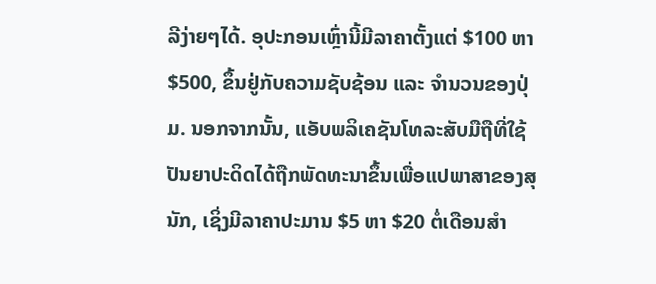ລີງ່າຍໆໄດ້. ອຸປະກອນເຫຼົ່ານີ້ມີລາຄາຕັ້ງແຕ່ $100 ຫາ $500, ຂຶ້ນຢູ່ກັບຄວາມຊັບຊ້ອນ ແລະ ຈຳນວນຂອງປຸ່ມ. ນອກຈາກນັ້ນ, ແອັບພລິເຄຊັນໂທລະສັບມືຖືທີ່ໃຊ້ປັນຍາປະດິດໄດ້ຖືກພັດທະນາຂຶ້ນເພື່ອແປພາສາຂອງສຸນັກ, ເຊິ່ງມີລາຄາປະມານ $5 ຫາ $20 ຕໍ່ເດືອນສຳ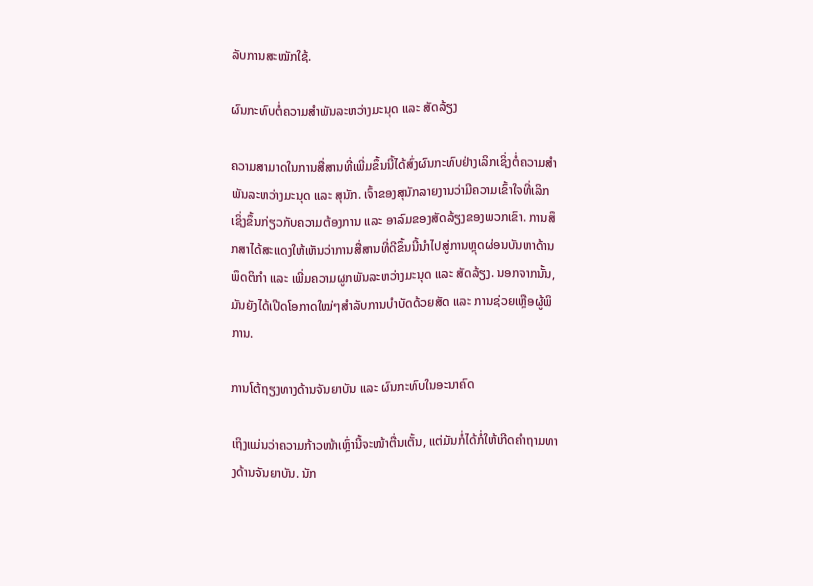ລັບການສະໝັກໃຊ້.

ຜົນກະທົບຕໍ່ຄວາມສຳພັນລະຫວ່າງມະນຸດ ແລະ ສັດລ້ຽງ

ຄວາມສາມາດໃນການສື່ສານທີ່ເພີ່ມຂຶ້ນນີ້ໄດ້ສົ່ງຜົນກະທົບຢ່າງເລິກເຊິ່ງຕໍ່ຄວາມສຳພັນລະຫວ່າງມະນຸດ ແລະ ສຸນັກ. ເຈົ້າຂອງສຸນັກລາຍງານວ່າມີຄວາມເຂົ້າໃຈທີ່ເລິກເຊິ່ງຂຶ້ນກ່ຽວກັບຄວາມຕ້ອງການ ແລະ ອາລົມຂອງສັດລ້ຽງຂອງພວກເຂົາ. ການສຶກສາໄດ້ສະແດງໃຫ້ເຫັນວ່າການສື່ສານທີ່ດີຂຶ້ນນີ້ນຳໄປສູ່ການຫຼຸດຜ່ອນບັນຫາດ້ານພຶດຕິກຳ ແລະ ເພີ່ມຄວາມຜູກພັນລະຫວ່າງມະນຸດ ແລະ ສັດລ້ຽງ. ນອກຈາກນັ້ນ, ມັນຍັງໄດ້ເປີດໂອກາດໃໝ່ໆສຳລັບການບຳບັດດ້ວຍສັດ ແລະ ການຊ່ວຍເຫຼືອຜູ້ພິການ.

ການໂຕ້ຖຽງທາງດ້ານຈັນຍາບັນ ແລະ ຜົນກະທົບໃນອະນາຄົດ

ເຖິງແມ່ນວ່າຄວາມກ້າວໜ້າເຫຼົ່ານີ້ຈະໜ້າຕື່ນເຕັ້ນ, ແຕ່ມັນກໍ່ໄດ້ກໍ່ໃຫ້ເກີດຄຳຖາມທາງດ້ານຈັນຍາບັນ. ນັກ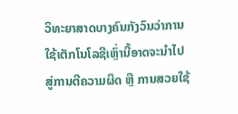ວິທະຍາສາດບາງຄົນກັງວົນວ່າການໃຊ້ເຕັກໂນໂລຊີເຫຼົ່ານີ້ອາດຈະນຳໄປສູ່ການຕີຄວາມຜິດ ຫຼື ການສວຍໃຊ້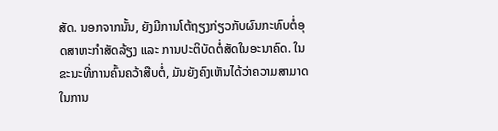ສັດ. ນອກຈາກນັ້ນ, ຍັງມີການໂຕ້ຖຽງກ່ຽວກັບຜົນກະທົບຕໍ່ອຸດສາຫະກຳສັດລ້ຽງ ແລະ ການປະຕິບັດຕໍ່ສັດໃນອະນາຄົດ. ໃນຂະນະທີ່ການຄົ້ນຄວ້າສືບຕໍ່, ມັນຍັງຄົງເຫັນໄດ້ວ່າຄວາມສາມາດໃນການ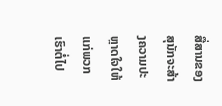ສື່ສານຂອງສຸນັກຈະສ້າງຄວາມປະຫຼາດໃຈໃຫ້ແກ່ພວກເຮົາຕໍ່ໄປ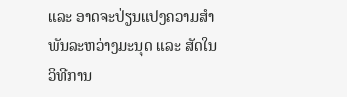ແລະ ອາດຈະປ່ຽນແປງຄວາມສຳພັນລະຫວ່າງມະນຸດ ແລະ ສັດໃນວິທີການ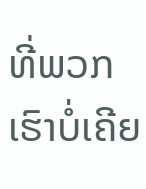ທີ່ພວກເຮົາບໍ່ເຄີຍ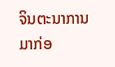ຈິນຕະນາການມາກ່ອ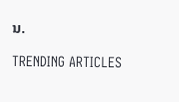ນ.

TRENDING ARTICLES